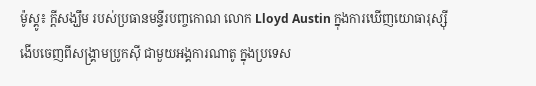ម៉ូស្គូ៖ ក្តីសង្ឃឹម របស់ប្រធានមន្ទីរបញ្ចកោណ លោក Lloyd Austin ក្នុងការឃើញយោធារុស្ស៊ី ងើបចេញពីសង្គ្រាមប្រូកស៊ី ជាមួយអង្គការណាតូ ក្នុងប្រទេស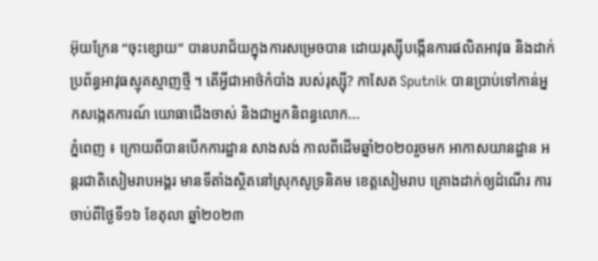អ៊ុយក្រែន “ចុះខ្សោយ” បានបរាជ័យក្នុងការសម្រេចបាន ដោយរុស្ស៊ីបង្កើនការផលិតអាវុធ និងដាក់ប្រព័ន្ធអាវុធស្មុគស្មាញថ្មី ។ តើអ្វីជាអាថ៌កំបាំង របស់រុស្ស៊ី? កាសែត Sputnik បានប្រាប់ទៅកាន់អ្នកសង្កេតការណ៍ យោធាជើងចាស់ និងជាអ្នកនិពន្ធលោក...
ភ្នំពេញ ៖ ក្រោយពីបានបើកការដ្ឋាន សាងសង់ កាលពីដើមឆ្នាំ២០២០រួចមក អាកាសយានដ្ឋាន អន្ដរជាតិសៀមរាបអង្គរ មានទីតាំងស្ថិតនៅស្រុកសូទ្រនិគម ខេត្តសៀមរាប គ្រោងដាក់ឲ្យដំណើរ ការចាប់ពីថ្ងៃទី១៦ ខែតុលា ឆ្នាំ២០២៣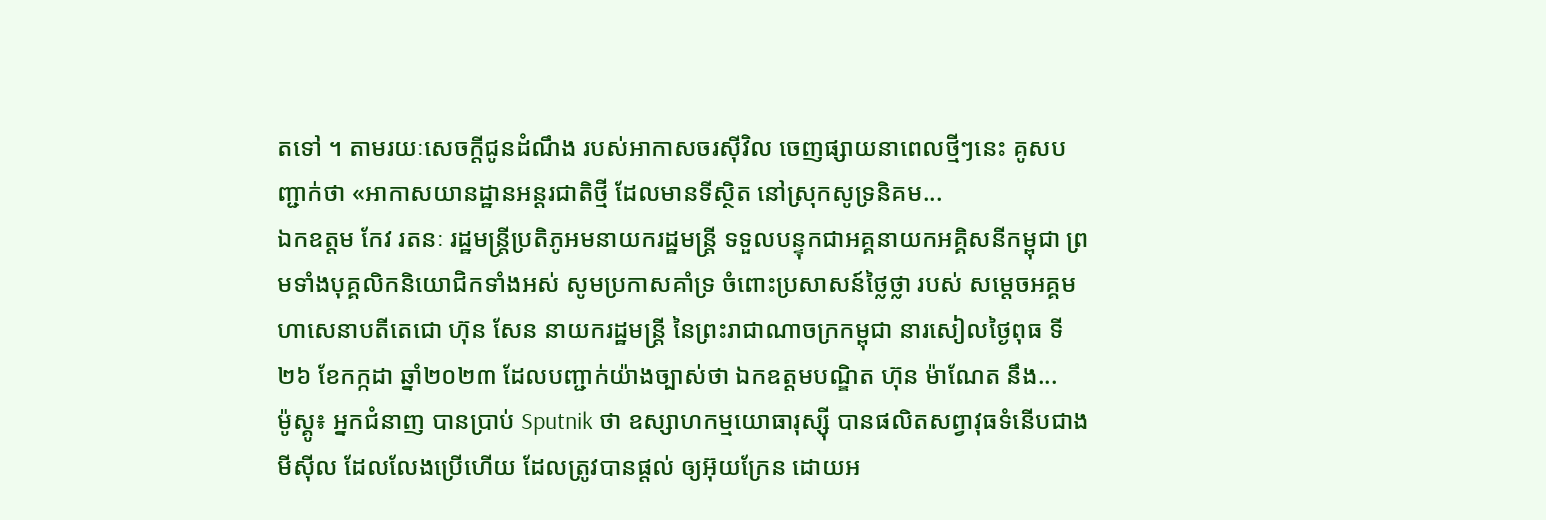តទៅ ។ តាមរយៈសេចក្ដីជូនដំណឹង របស់អាកាសចរស៊ីវិល ចេញផ្សាយនាពេលថ្មីៗនេះ គូសបញ្ជាក់ថា «អាកាសយានដ្ឋានអន្ដរជាតិថ្មី ដែលមានទីស្ថិត នៅស្រុកសូទ្រនិគម...
ឯកឧត្តម កែវ រតនៈ រដ្ឋមន្ត្រីប្រតិភូអមនាយករដ្ឋមន្ត្រី ទទួលបន្ទុកជាអគ្គនាយកអគ្គិសនីកម្ពុជា ព្រមទាំងបុគ្គលិកនិយោជិកទាំងអស់ សូមប្រកាសគាំទ្រ ចំពោះប្រសាសន៍ថ្លៃថ្លា របស់ សម្តេចអគ្គមហាសេនាបតីតេជោ ហ៊ុន សែន នាយករដ្ឋមន្ត្រី នៃព្រះរាជាណាចក្រកម្ពុជា នារសៀលថ្ងៃពុធ ទី២៦ ខែកក្កដា ឆ្នាំ២០២៣ ដែលបញ្ជាក់យ៉ាងច្បាស់ថា ឯកឧត្តមបណ្ឌិត ហ៊ុន ម៉ាណែត នឹង...
ម៉ូស្គូ៖ អ្នកជំនាញ បានប្រាប់ Sputnik ថា ឧស្សាហកម្មយោធារុស្ស៊ី បានផលិតសព្វាវុធទំនើបជាងមីស៊ីល ដែលលែងប្រើហើយ ដែលត្រូវបានផ្តល់ ឲ្យអ៊ុយក្រែន ដោយអ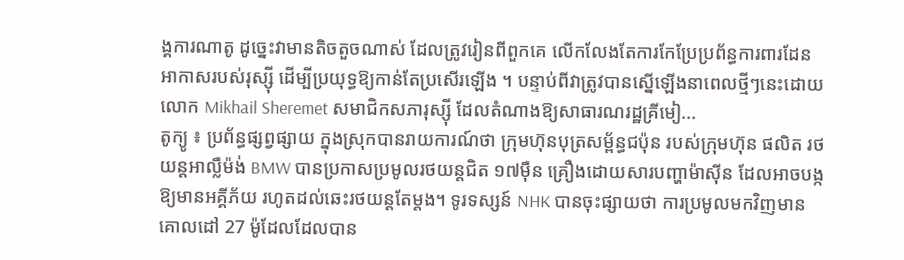ង្គការណាតូ ដូច្នេះវាមានតិចតួចណាស់ ដែលត្រូវរៀនពីពួកគេ លើកលែងតែការកែប្រែប្រព័ន្ធការពារដែន អាកាសរបស់រុស្ស៊ី ដើម្បីប្រយុទ្ធឱ្យកាន់តែប្រសើរឡើង ។ បន្ទាប់ពីវាត្រូវបានស្នើឡើងនាពេលថ្មីៗនេះដោយលោក Mikhail Sheremet សមាជិកសភារុស្ស៊ី ដែលតំណាងឱ្យសាធារណរដ្ឋគ្រីមៀ...
តូក្យូ ៖ ប្រព័ន្ធផ្សព្វផ្សាយ ក្នុងស្រុកបានរាយការណ៍ថា ក្រុមហ៊ុនបុត្រសម្ព័ន្ធជប៉ុន របស់ក្រុមហ៊ុន ផលិត រថយន្តអាល្លឺម៉ង់ BMW បានប្រកាសប្រមូលរថយន្តជិត ១៧ម៉ឺន គ្រឿងដោយសារបញ្ហាម៉ាស៊ីន ដែលអាចបង្ក ឱ្យមានអគ្គីភ័យ រហូតដល់ឆេះរថយន្ដតែម្ដង។ ទូរទស្សន៍ NHK បានចុះផ្សាយថា ការប្រមូលមកវិញមានគោលដៅ 27 ម៉ូដែលដែលបាន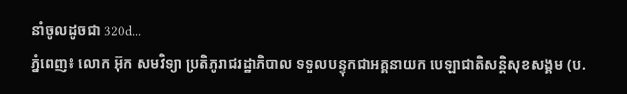នាំចូលដូចជា 320d...
ភ្នំពេញ៖ លោក អ៊ុក សមវិទ្យា ប្រតិភូរាជរដ្ឋាភិបាល ទទួលបន្ទុកជាអគ្គនាយក បេឡាជាតិសន្តិសុខសង្គម (ប.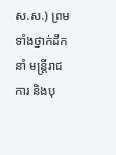ស.ស.) ព្រមទាំងថ្នាក់ដឹកនាំ មន្រ្តីរាជការ និងបុ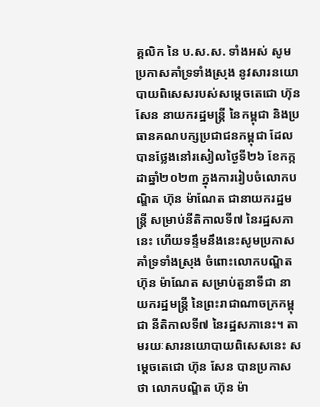គ្គលិក នៃ ប.ស.ស. ទាំងអស់ សូមប្រកាសគាំទ្រទាំងស្រុង នូវសារនយោបាយពិសេសរបស់សម្តេចតេជោ ហ៊ុន សែន នាយករដ្ឋមន្ត្រី នៃកម្ពុជា និងប្រធានគណបក្សប្រជាជនកម្ពុជា ដែលបានថ្លែងនៅរសៀលថ្ងៃទី២៦ ខែកក្កដាឆ្នាំ២០២៣ ក្នុងការរៀបចំលោកបណ្ឌិត ហ៊ុន ម៉ាណែត ជានាយករដ្ឋមន្រ្តី សម្រាប់នីតិកាលទី៧ នៃរដ្ឋសភានេះ ហើយទន្ទឹមនឹងនេះសូមប្រកាសគាំទ្រទាំងស្រុង ចំពោះលោកបណ្ឌិត ហ៊ុន ម៉ាណែត សម្រាប់តួនាទីជា នាយករដ្ឋមន្រ្តី នៃព្រះរាជាណាចក្រកម្ពុជា នីតិកាលទី៧ នៃរដ្ឋសភានេះ។ តាមរយៈសារនយោបាយពិសេសនេះ សម្តេចតេជោ ហ៊ុន សែន បានប្រកាសថា លោកបណ្ឌិត ហ៊ុន ម៉ា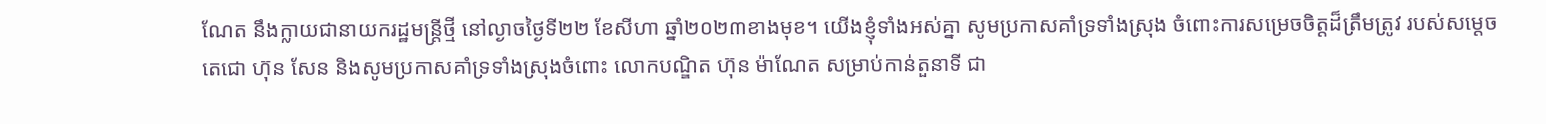ណែត នឹងក្លាយជានាយករដ្ឋមន្ត្រីថ្មី នៅល្ងាចថ្ងៃទី២២ ខែសីហា ឆ្នាំ២០២៣ខាងមុខ។ យើងខ្ញុំទាំងអស់គ្នា សូមប្រកាសគាំទ្រទាំងស្រុង ចំពោះការសម្រេចចិត្តដ៏ត្រឹមត្រូវ របស់សម្តេចតេជោ ហ៊ុន សែន និងសូមប្រកាសគាំទ្រទាំងស្រុងចំពោះ លោកបណ្ឌិត ហ៊ុន ម៉ាណែត សម្រាប់កាន់តួនាទី ជា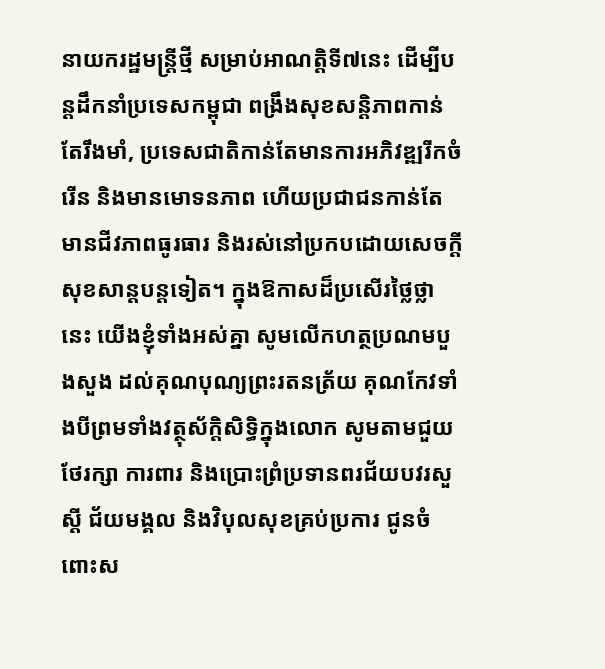នាយករដ្ឋមន្រ្តីថ្មី សម្រាប់អាណត្តិទី៧នេះ ដើម្បីបន្តដឹកនាំប្រទេសកម្ពុជា ពង្រឹងសុខសន្តិភាពកាន់តែរឹងមាំ, ប្រទេសជាតិកាន់តែមានការអភិវឌ្ឍរីកចំរើន និងមានមោទនភាព ហើយប្រជាជនកាន់តែមានជីវភាពធូរធារ និងរស់នៅប្រកបដោយសេចក្តីសុខសាន្តបន្តទៀត។ ក្នុងឱកាសដ៏ប្រសើរថ្លៃថ្លានេះ យើងខ្ញុំទាំងអស់គ្នា សូមលើកហត្ថប្រណមបួងសួង ដល់គុណបុណ្យព្រះរតនត្រ័យ គុណកែវទាំងបីព្រមទាំងវត្ថុស័ក្តិសិទ្ធិក្នុងលោក សូមតាមជួយថែរក្សា ការពារ និងប្រោះព្រំប្រទានពរជ័យបវរសួស្តី ជ័យមង្គល និងវិបុលសុខគ្រប់ប្រការ ជូនចំពោះស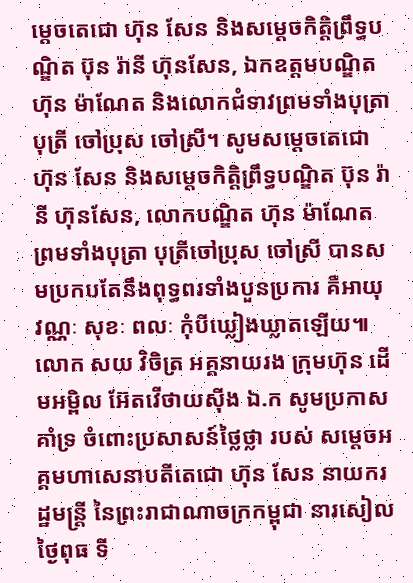ម្តេចតេជោ ហ៊ុន សែន និងសម្តេចកិត្តិព្រឹទ្ធបណ្ឌិត ប៊ុន រ៉ានី ហ៊ុនសែន, ឯកឧត្តមបណ្ឌិត ហ៊ុន ម៉ាណែត និងលោកជំទាវព្រមទាំងបុត្រា បុត្រី ចៅប្រុស ចៅស្រី។ សូមសម្តេចតេជោ ហ៊ុន សែន និងសម្តេចកិត្តិព្រឹទ្ធបណ្ឌិត ប៊ុន រ៉ានី ហ៊ុនសែន, លោកបណ្ឌិត ហ៊ុន ម៉ាណែត ព្រមទាំងបុត្រា បុត្រីចៅប្រុស ចៅស្រី បានសមប្រកបតែនឹងពុទ្ធពរទាំងបួនប្រការ គឺអាយុ វណ្ណៈ សុខៈ ពលៈ កុំបីឃ្លៀងឃ្លាតឡើយ៕
លោក សយ វិចិត្រ អគ្គនាយរង ក្រុមហ៊ុន ដើមអម្ពិល អ៊ែតវើថាយស៊ីង ឯ.ក សូមប្រកាសគាំទ្រ ចំពោះប្រសាសន៍ថ្លៃថ្លា របស់ សម្តេចអគ្គមហាសេនាបតីតេជោ ហ៊ុន សែន នាយករដ្ឋមន្ត្រី នៃព្រះរាជាណាចក្រកម្ពុជា នារសៀលថ្ងៃពុធ ទី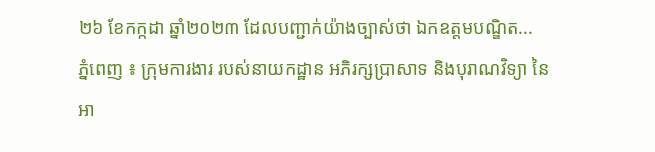២៦ ខែកក្កដា ឆ្នាំ២០២៣ ដែលបញ្ជាក់យ៉ាងច្បាស់ថា ឯកឧត្តមបណ្ឌិត...
ភ្នំពេញ ៖ ក្រុមការងារ របស់នាយកដ្ឋាន អភិរក្សប្រាសាទ និងបុរាណវិទ្យា នៃអា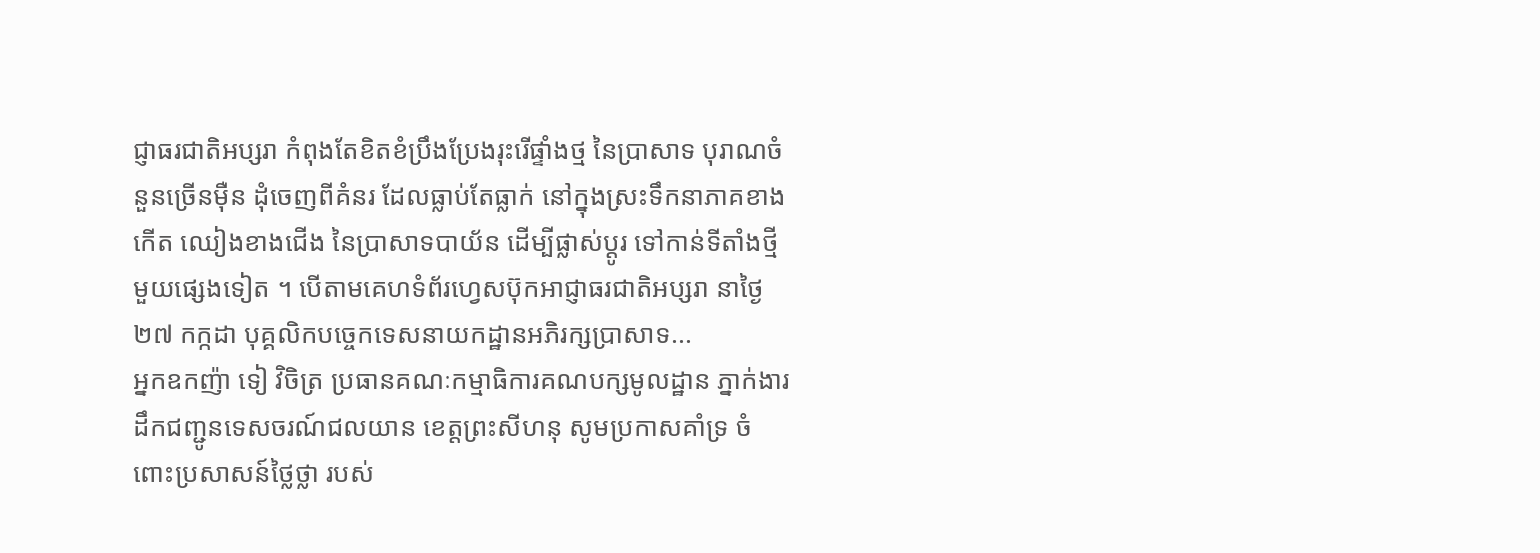ជ្ញាធរជាតិអប្សរា កំពុងតែខិតខំប្រឹងប្រែងរុះរើផ្ទាំងថ្ម នៃប្រាសាទ បុរាណចំនួនច្រើនម៉ឺន ដុំចេញពីគំនរ ដែលធ្លាប់តែធ្លាក់ នៅក្នុងស្រះទឹកនាភាគខាងកើត ឈៀងខាងជើង នៃប្រាសាទបាយ័ន ដើម្បីផ្លាស់ប្ដូរ ទៅកាន់ទីតាំងថ្មីមួយផ្សេងទៀត ។ បើតាមគេហទំព័រហ្វេសប៊ុកអាជ្ញាធរជាតិអប្សរា នាថ្ងៃ២៧ កក្កដា បុគ្គលិកបច្ចេកទេសនាយកដ្ឋានអភិរក្សប្រាសាទ...
អ្នកឧកញ៉ា ទៀ វិចិត្រ ប្រធានគណៈកម្មាធិការគណបក្សមូលដ្ឋាន ភ្នាក់ងារដឹកជញ្ជូនទេសចរណ៍ជលយាន ខេត្តព្រះសីហនុ សូមប្រកាសគាំទ្រ ចំពោះប្រសាសន៍ថ្លៃថ្លា របស់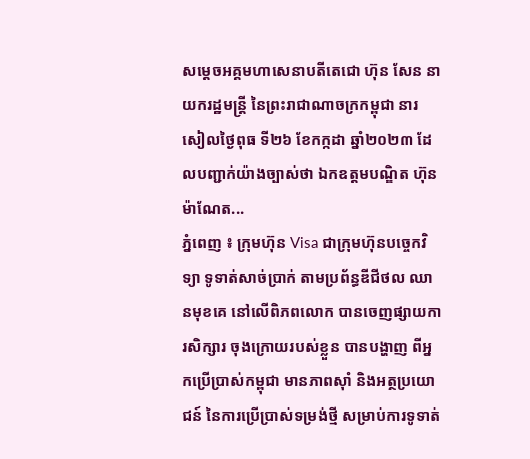សម្តេចអគ្គមហាសេនាបតីតេជោ ហ៊ុន សែន នាយករដ្ឋមន្ត្រី នៃព្រះរាជាណាចក្រកម្ពុជា នារសៀលថ្ងៃពុធ ទី២៦ ខែកក្កដា ឆ្នាំ២០២៣ ដែលបញ្ជាក់យ៉ាងច្បាស់ថា ឯកឧត្តមបណ្ឌិត ហ៊ុន ម៉ាណែត...
ភ្នំពេញ ៖ ក្រុមហ៊ុន Visa ជាក្រុមហ៊ុនបច្ចេកវិទ្យា ទូទាត់សាច់ប្រាក់ តាមប្រព័ន្ធឌីជីថល ឈានមុខគេ នៅលើពិភពលោក បានចេញផ្សាយការសិក្សារ ចុងក្រោយរបស់ខ្លួន បានបង្ហាញ ពីអ្នកប្រើប្រាស់កម្ពុជា មានភាពស៊ាំ និងអត្ថប្រយោជន៍ នៃការប្រើប្រាស់ទម្រង់ថ្មី សម្រាប់ការទូទាត់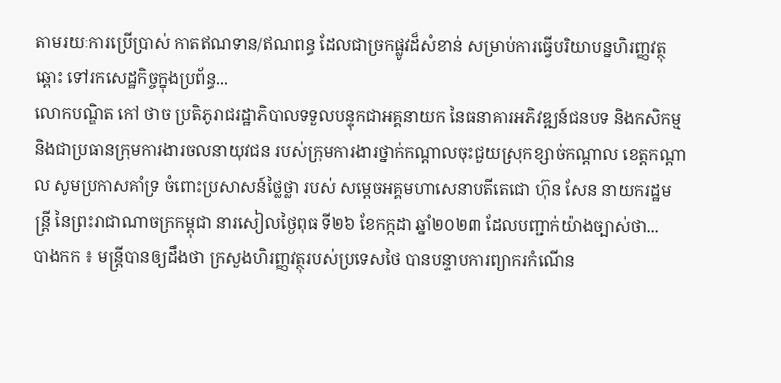តាមរយៈការប្រើប្រាស់ កាតឥណទាន/ឥណពន្ធ ដែលជាច្រកផ្លូវដ៏សំខាន់ សម្រាប់ការធ្វើបរិយាបន្នហិរញ្ញវត្ថុឆ្ពោះ ទៅរកសេដ្ឋកិច្ចក្នុងប្រព័ន្ធ...
លោកបណ្ឌិត កៅ ថាច ប្រតិភូរាជរដ្ឋាភិបាលទទួលបន្ទុកជាអគ្គនាយក នៃធនាគារអភិវឌ្ឍន៍ជនបទ និងកសិកម្ម និងជាប្រធានក្រុមការងារចលនាយុវជន របស់ក្រុមការងារថ្នាក់កណ្ដាលចុះជួយស្រុកខ្សាច់កណ្ដាល ខេត្តកណ្ដាល សូមប្រកាសគាំទ្រ ចំពោះប្រសាសន៍ថ្លៃថ្លា របស់ សម្តេចអគ្គមហាសេនាបតីតេជោ ហ៊ុន សែន នាយករដ្ឋមន្ត្រី នៃព្រះរាជាណាចក្រកម្ពុជា នារសៀលថ្ងៃពុធ ទី២៦ ខែកក្កដា ឆ្នាំ២០២៣ ដែលបញ្ជាក់យ៉ាងច្បាស់ថា...
បាងកក ៖ មន្ត្រីបានឲ្យដឹងថា ក្រសួងហិរញ្ញវត្ថុរបស់ប្រទេសថៃ បានបន្ទាបការព្យាករកំណើន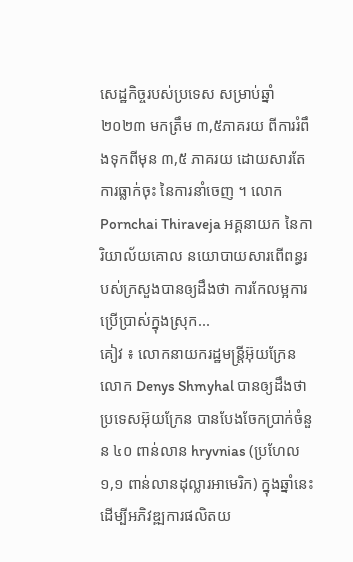សេដ្ឋកិច្ចរបស់ប្រទេស សម្រាប់ឆ្នាំ២០២៣ មកត្រឹម ៣,៥ភាគរយ ពីការរំពឹងទុកពីមុន ៣,៥ ភាគរយ ដោយសារតែការធ្លាក់ចុះ នៃការនាំចេញ ។ លោក Pornchai Thiraveja អគ្គនាយក នៃការិយាល័យគោល នយោបាយសារពើពន្ធរបស់ក្រសួងបានឲ្យដឹងថា ការកែលម្អការប្រើប្រាស់ក្នុងស្រុក...
គៀវ ៖ លោកនាយករដ្ឋមន្ត្រីអ៊ុយក្រែន លោក Denys Shmyhal បានឲ្យដឹងថា ប្រទេសអ៊ុយក្រែន បានបែងចែកប្រាក់ចំនួន ៤០ ពាន់លាន hryvnias (ប្រហែល ១,១ ពាន់លានដុល្លារអាមេរិក) ក្នុងឆ្នាំនេះ ដើម្បីអភិវឌ្ឍការផលិតយ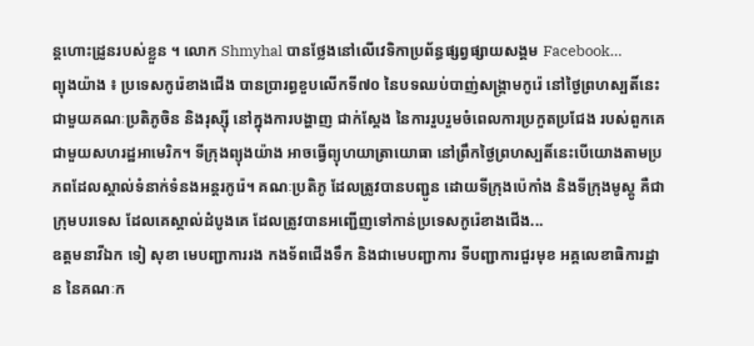ន្តហោះដ្រូនរបស់ខ្លួន ។ លោក Shmyhal បានថ្លែងនៅលើវេទិកាប្រព័ន្ធផ្សព្វផ្សាយសង្គម Facebook...
ព្យុងយ៉ាង ៖ ប្រទេសកូរ៉េខាងជើង បានប្រារព្ធខួបលើកទី៧០ នៃបទឈប់បាញ់សង្គ្រាមកូរ៉េ នៅថ្ងៃព្រហស្បតិ៍នេះ ជាមួយគណៈប្រតិភូចិន និងរុស្ស៊ី នៅក្នុងការបង្ហាញ ជាក់ស្តែង នៃការរួបរួមចំពេលការប្រកួតប្រជែង របស់ពួកគេជាមួយសហរដ្ឋអាមេរិក។ ទីក្រុងព្យុងយ៉ាង អាចធ្វើព្យុហយាត្រាយោធា នៅព្រឹកថ្ងៃព្រហស្បតិ៍នេះបើយោងតាមប្រភពដែលស្គាល់ទំនាក់ទំនងអន្តរកូរ៉េ។ គណៈប្រតិភូ ដែលត្រូវបានបញ្ជូន ដោយទីក្រុងប៉េកាំង និងទីក្រុងមូស្គូ គឺជាក្រុមបរទេស ដែលគេស្គាល់ដំបូងគេ ដែលត្រូវបានអញ្ជើញទៅកាន់ប្រទេសកូរ៉េខាងជើង...
ឧត្តមនាវីឯក ទៀ សុខា មេបញ្ជាការរង កងទ័ពជើងទឹក និងជាមេបញ្ជាការ ទីបញ្ជាការជួរមុខ អគ្គលេខាធិការដ្ឋាន នៃគណៈក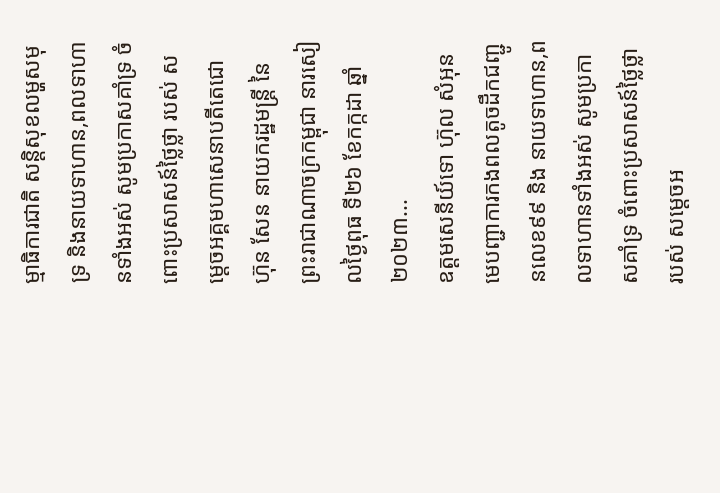ម្មាធិការជាតិ សន្តិសុខលម្ហសមុទ្រ និងនាយទាហាន,ពលទាហានទាំងអស់ សូមប្រកាសគាំទ្រ ចំពោះប្រសាសន៍ថ្លៃថ្លា របស់ សម្តេចអគ្គមហាសេនាបតីតេជោ ហ៊ុន សែន នាយករដ្ឋមន្ត្រី នៃព្រះរាជាណាចក្រកម្ពុជា នារសៀលថ្ងៃពុធ ទី២៦ ខែកក្កដា ឆ្នាំ២០២៣...
ឧត្តមសេនីយ៍ទោ ហ៊ុល សំអុន មេបញ្ជាការកងពលតូចដឹកជញ្ជូនលេខ៩៩ និង នាយទាហាន,ពលទាហានទាំងអស់ សូមប្រកាសគាំទ្រ ចំពោះប្រសាសន៍ថ្លៃថ្លា របស់ សម្តេចអ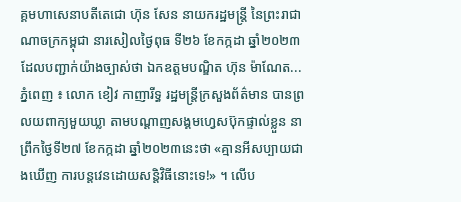គ្គមហាសេនាបតីតេជោ ហ៊ុន សែន នាយករដ្ឋមន្ត្រី នៃព្រះរាជាណាចក្រកម្ពុជា នារសៀលថ្ងៃពុធ ទី២៦ ខែកក្កដា ឆ្នាំ២០២៣ ដែលបញ្ជាក់យ៉ាងច្បាស់ថា ឯកឧត្តមបណ្ឌិត ហ៊ុន ម៉ាណែត...
ភ្នំពេញ ៖ លោក ខៀវ កាញារីទ្ធ រដ្ឋមន្ត្រីក្រសួងព័ត៌មាន បានព្រលយពាក្យមួយឃ្លា តាមបណ្ដាញសង្គមហ្វេសប៊ុកផ្ទាល់ខ្លួន នាព្រឹកថ្ងៃទី២៧ ខែកក្កដា ឆ្នាំ២០២៣នេះថា «គ្មានអីសប្បាយជាងឃើញ ការបន្តវេនដោយសន្តិវិធីនោះទេ!» ។ លើប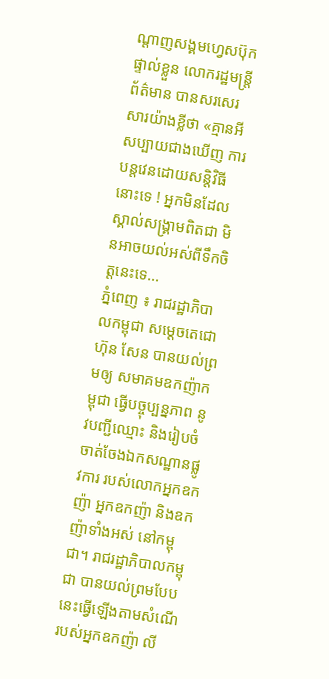ណ្ដាញសង្គមហ្វេសប៊ុកផ្ទាល់ខ្លួន លោករដ្ឋមន្ត្រីព័ត៌មាន បានសរសេរសារយ៉ាងខ្លីថា «គ្មានអីសប្បាយជាងឃើញ ការបន្តវេនដោយសន្តិវិធីនោះទេ ! អ្នកមិនដែលស្គាល់សង្គ្រាមពិតជា មិនអាចយល់អស់ពីទឹកចិត្តនេះទេ...
ភ្នំពេញ ៖ រាជរដ្ឋាភិបាលកម្ពុជា សម្ដេចតេជោ ហ៊ុន សែន បានយល់ព្រមឲ្យ សមាគមឧកញ៉ាកម្ពុជា ធ្វើបច្ចុប្បន្នភាព នូវបញ្ជីឈ្មោះ និងរៀបចំចាត់ចែងឯកសណ្ឋានផ្លូវការ របស់លោកអ្នកឧកញ៉ា អ្នកឧកញ៉ា និងឧកញ៉ាទាំងអស់ នៅកម្ពុជា។ រាជរដ្ឋាភិបាលកម្ពុជា បានយល់ព្រមបែបនេះធ្វើឡើងតាមសំណើ របស់អ្នកឧកញ៉ា លី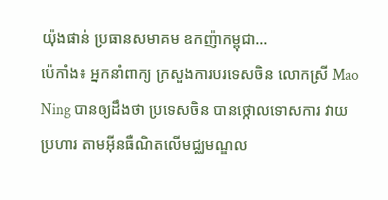យ៉ុងផាន់ ប្រធានសមាគម ឧកញ៉ាកម្ពុជា...
ប៉េកាំង៖ អ្នកនាំពាក្យ ក្រសួងការបរទេសចិន លោកស្រី Mao Ning បានឲ្យដឹងថា ប្រទេសចិន បានថ្កោលទោសការ វាយប្រហារ តាមអ៊ីនធឺណិតលើមជ្ឈមណ្ឌល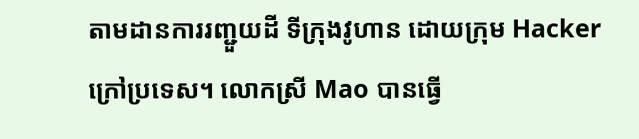តាមដានការរញ្ជួយដី ទីក្រុងវូហាន ដោយក្រុម Hacker ក្រៅប្រទេស។ លោកស្រី Mao បានធ្វើ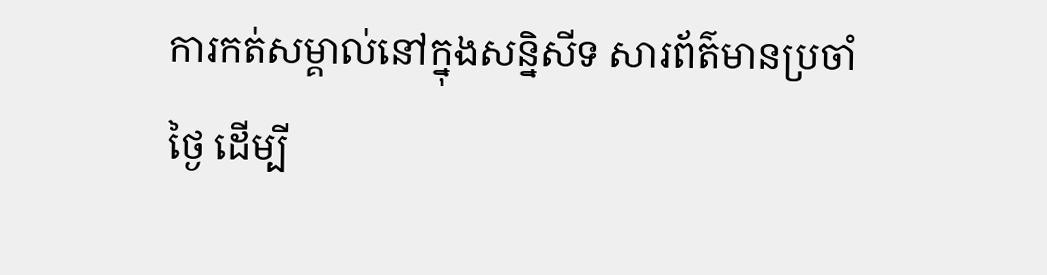ការកត់សម្គាល់នៅក្នុងសន្និសីទ សារព័ត៌មានប្រចាំថ្ងៃ ដើម្បី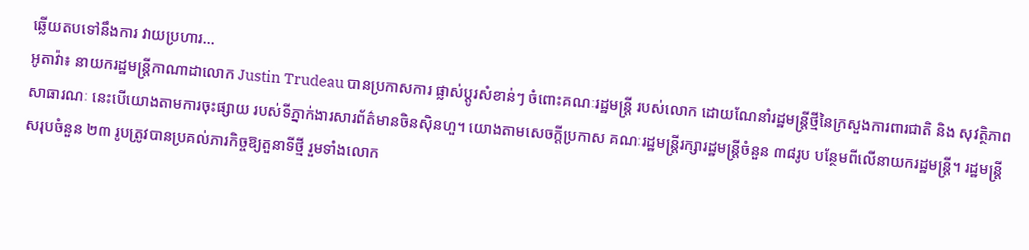ឆ្លើយតបទៅនឹងការ វាយប្រហារ...
អូតាវ៉ា៖ នាយករដ្ឋមន្ត្រីកាណាដាលោក Justin Trudeau បានប្រកាសការ ផ្លាស់ប្តូរសំខាន់ៗ ចំពោះគណៈរដ្ឋមន្ត្រី របស់លោក ដោយណែនាំរដ្ឋមន្ត្រីថ្មីនៃក្រសួងការពារជាតិ និង សុវត្ថិភាពសាធារណៈ នេះបើយោងតាមការចុះផ្សាយ របស់ទីភ្នាក់ងារសារព័ត៌មានចិនស៊ិនហួ។ យោងតាមសេចក្តីប្រកាស គណៈរដ្ឋមន្ត្រីរក្សារដ្ឋមន្ត្រីចំនួន ៣៨រូប បន្ថែមពីលើនាយករដ្ឋមន្ត្រី។ រដ្ឋមន្ត្រីសរុបចំនួន ២៣ រូបត្រូវបានប្រគល់ភារកិច្ចឱ្យតួនាទីថ្មី រួមទាំងលោក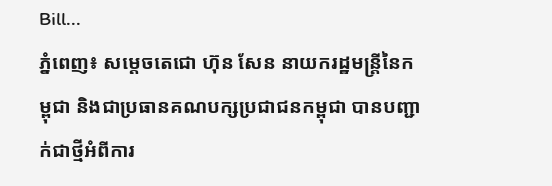Bill...
ភ្នំពេញ៖ សម្ដេចតេជោ ហ៊ុន សែន នាយករដ្ឋមន្ត្រីនៃកម្ពុជា និងជាប្រធានគណបក្សប្រជាជនកម្ពុជា បានបញ្ជាក់ជាថ្មីអំពីការ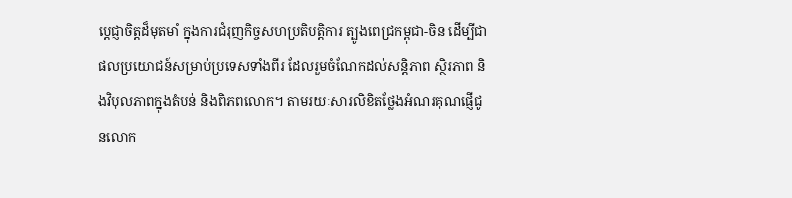ប្ដេជ្ញាចិត្តដ៏មុតមាំ ក្នុងការជំរុញកិច្ចសហប្រតិបត្តិការ ត្បូងពេជ្រកម្ពុជា-ចិន ដើម្បីជាផលប្រយោជន៍សម្រាប់ប្រទេសទាំងពីរ ដែលរួមចំណែកដល់សន្ដិភាព ស្ថិរភាព និងវិបុលភាពក្នុងតំបន់ និងពិភពលោក។ តាមរយៈសារលិខិតថ្លែងអំណរគុណផ្ញើជូនលោក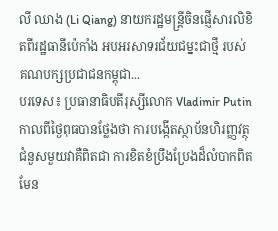លី ឈាង (Li Qiang) នាយករដ្ឋមន្ត្រីចិនផ្ញើសារលិខិតពីរដ្ឋធានីប៉េកាំង អបអរសាទរជ័យជម្នះជាថ្មី របស់គណបក្សប្រជាជនកម្ពុជា...
បរទេស៖ ប្រធានាធិបតីរុស្សីលោក Vladimir Putin កាលពីថ្ងៃពុធបានថ្លែងថា ការបង្កើតស្ថាប័នហិរញ្ញវត្ថុ ជំនួសមួយវាគឺពិតជា ការខិតខំប្រឹងប្រែងដ៏លំបាកពិតមែន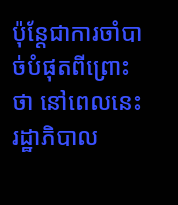ប៉ុន្តែជាការចាំបាច់បំផុតពីព្រោះថា នៅពេលនេះរដ្ឋាភិបាល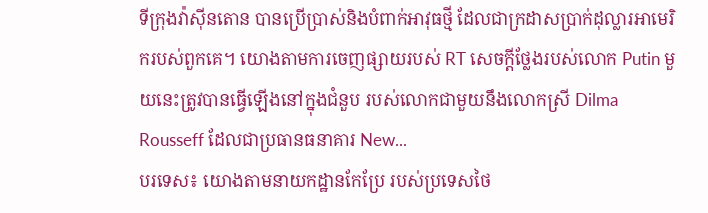ទីក្រុងវ៉ាស៊ីនតោន បានប្រើប្រាស់និងបំពាក់អាវុធថ្មី ដែលជាក្រដាសប្រាក់ដុល្លារអាមេរិករបស់ពួកគេ។ យោងតាមការចេញផ្សាយរបស់ RT សេចក្តីថ្លែងរបស់លោក Putin មួយនេះត្រូវបានធ្វើឡើងនៅក្នុងជំនួប របស់លោកជាមួយនឹងលោកស្រី Dilma Rousseff ដែលជាប្រធានធនាគារ New...
បរទេស៖ យោងតាមនាយកដ្ឋានកែប្រែ របស់ប្រទេសថៃ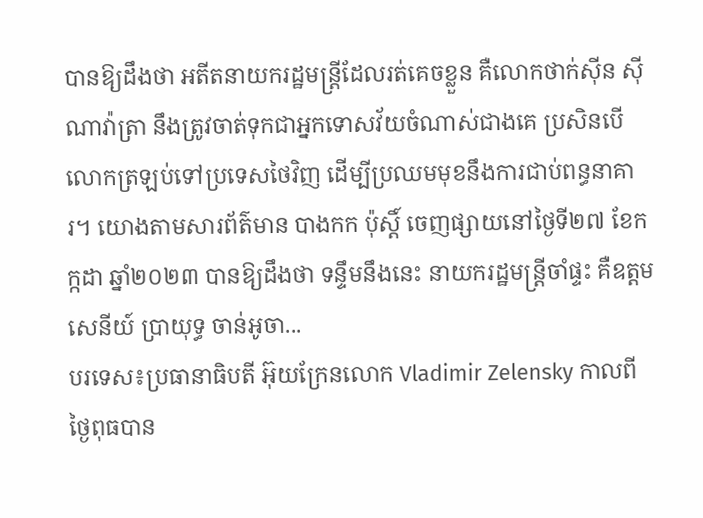បានឱ្យដឹងថា អតីតនាយករដ្ឋមន្ត្រីដែលរត់គេចខ្លួន គឺលោកថាក់ស៊ីន ស៊ីណាវ៉ាត្រា នឹងត្រូវចាត់ទុកជាអ្នកទោសវ័យចំណាស់ជាងគេ ប្រសិនបើលោកត្រឡប់ទៅប្រទេសថៃវិញ ដើម្បីប្រឈមមុខនឹងការជាប់ពន្ធនាគារ។ យោងតាមសារព័ត៌មាន បាងកក ប៉ុស្តិ៍ ចេញផ្សាយនៅថ្ងៃទី២៧ ខែកក្កដា ឆ្នាំ២០២៣ បានឱ្យដឹងថា ទន្ទឹមនឹងនេះ នាយករដ្ឋមន្ត្រីចាំផ្ទះ គឺឧត្តមសេនីយ៍ បា្រយុទ្ធ ចាន់អូចា...
បរទេស៖ប្រធានាធិបតី អ៊ុយក្រែនលោក Vladimir Zelensky កាលពីថ្ងៃពុធបាន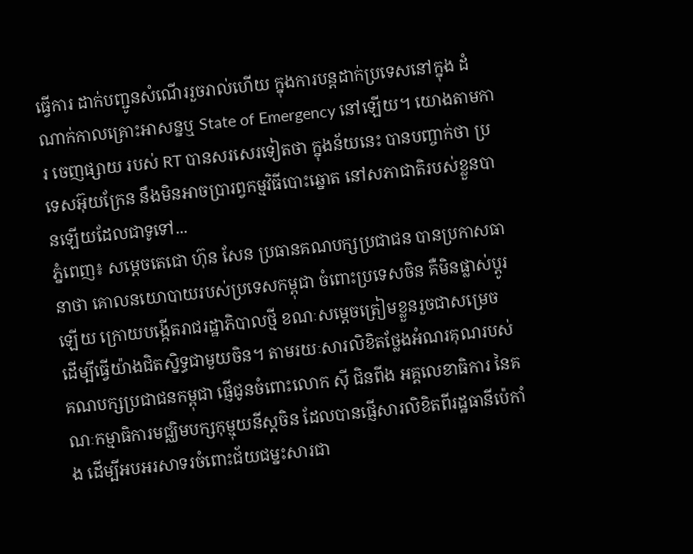ធ្វើការ ដាក់បញ្ជូនសំណើររួចរាល់ហើយ ក្នុងការបន្តដាក់ប្រទេសនៅក្នុង ដំណាក់កាលគ្រោះអាសន្នឬ State of Emergency នៅឡើយ។ យោងតាមការ ចេញផ្សាយ របស់ RT បានសរសេរទៀតថា ក្នុងន័យនេះ បានបញ្ចាក់ថា ប្រទេសអ៊ុយក្រែន នឹងមិនអាចប្រារព្វកម្មវិធីបោះឆ្នោត នៅសភាជាតិរបស់ខ្លួនបានឡើយដែលជាទូទៅ...
ភ្នំពេញ៖ សម្ដេចតេជោ ហ៊ុន សែន ប្រធានគណបក្សប្រជាជន បានប្រកាសធានាថា គោលនយោបាយរបស់ប្រទេសកម្ពុជា ចំពោះប្រទេសចិន គឺមិនផ្លាស់ប្ដូរឡើយ ក្រោយបង្កើតរាជរដ្ឋាភិបាលថ្មី ខណៈសម្ដេចត្រៀមខ្លួនរួចជាសម្រេច ដើម្បីធ្វើយ៉ាងជិតស្និទ្ធជាមួយចិន។ តាមរយៈសារលិខិតថ្លែងអំណរគុណរបស់ គណបក្សប្រជាជនកម្ពុជា ផ្ញើជូនចំពោះលោក ស៊ី ជិនពីង អគ្គលេខាធិការ នៃគណៈកម្មាធិការមជ្ឈិមបក្សកុម្មុយនីស្ដចិន ដែលបានផ្ញើសារលិខិតពីរដ្ឋធានីប៉េកាំង ដើម្បីអបអរសាទរចំពោះជ័យជម្នះសារជា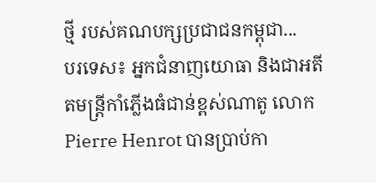ថ្មី របស់គណបក្សប្រជាជនកម្ពុជា...
បរទេស៖ អ្នកជំនាញយោធា និងជាអតីតមន្ត្រីកាំភ្លើងធំជាន់ខ្ពស់ណាតូ លោក Pierre Henrot បានប្រាប់កា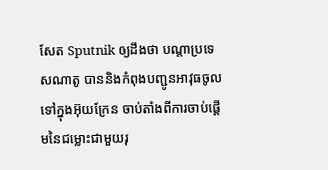សែត Sputnik ឲ្យដឹងថា បណ្តាប្រទេសណាតូ បាននិងកំពុងបញ្ជូនអាវុធចូលទៅក្នុងអ៊ុយក្រែន ចាប់តាំងពីការចាប់ផ្តើមនៃជម្លោះជាមួយរុ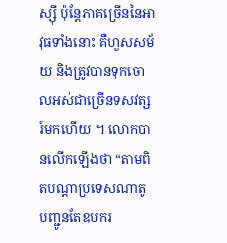ស្ស៊ី ប៉ុន្តែភាគច្រើននៃអាវុធទាំងនោះ គឺហួសសម័យ និងត្រូវបានទុកចោលអស់ជាច្រើនទសវត្សរ៍មកហើយ ។ លោកបានលើកឡើងថា “តាមពិតបណ្តាប្រទេសណាតូ បញ្ជូនតែឧបករ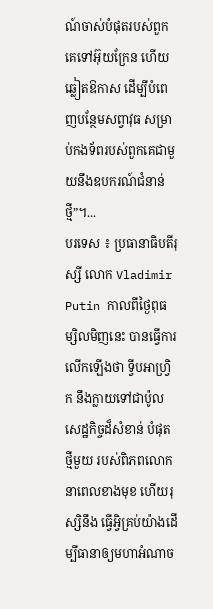ណ៍ចាស់បំផុតរបស់ពួកគេទៅអ៊ុយក្រែន ហើយឆ្លៀតឱកាស ដើម្បីបំពេញបន្ថែមសព្វាវុធ សម្រាប់កងទ័ពរបស់ពួកគេជាមួយនឹងឧបករណ៍ជំនាន់ថ្មី”។...
បរទេស ៖ ប្រធានាធិបតីរុស្សី លោក Vladimir Putin កាលពីថ្ងៃពុធម្សិលមិញនេះ បានធ្វើការលើកឡើងថា ទ្វីបអាហ្វ្រិក នឹងក្លាយទៅជាប៉ូល សេដ្ឋកិច្ចដ៏សំខាន់ បំផុតថ្មីមួយ របស់ពិភពលោក នាពេលខាងមុខ ហើយរុស្សិនឹង ធ្វើអ្វិគ្រប់យ៉ាងដើម្បីធានាឲ្យមហាអំណាច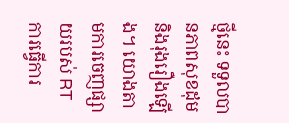ថ្មីនេះ ទទួលបានភាពសុខដុម និងរុងរឿងឡើង។ យោងតាមការចេញផ្សាយរបស់ RT ការធ្វើការ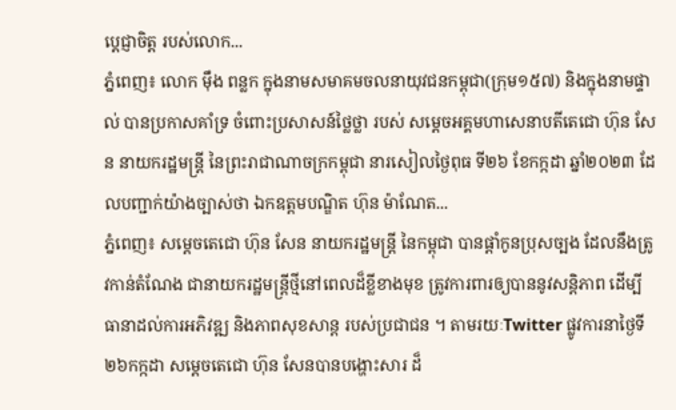ប្តេជ្ញាចិត្ត របស់លោក...
ភ្នំពេញ៖ លោក ម៉ឹង ពន្លក ក្នុងនាមសមាគមចលនាយុវជនកម្ពុជា(ក្រុម១៥៧) និងក្នុងនាមផ្ទាល់ បានប្រកាសគាំទ្រ ចំពោះប្រសាសន៍ថ្លៃថ្លា របស់ សម្តេចអគ្គមហាសេនាបតីតេជោ ហ៊ុន សែន នាយករដ្ឋមន្ត្រី នៃព្រះរាជាណាចក្រកម្ពុជា នារសៀលថ្ងៃពុធ ទី២៦ ខែកក្កដា ឆ្នាំ២០២៣ ដែលបញ្ជាក់យ៉ាងច្បាស់ថា ឯកឧត្តមបណ្ឌិត ហ៊ុន ម៉ាណែត...
ភ្នំពេញ៖ សម្ដេចតេជោ ហ៊ុន សែន នាយករដ្ឋមន្រ្តី នៃកម្ពុជា បានផ្ដាំកូនប្រុសច្បង ដែលនឹងត្រូវកាន់តំណែង ជានាយករដ្ឋមន្រ្តីថ្មីនៅពេលដ៏ខ្លីខាងមុខ ត្រូវការពារឲ្យបាននូវសន្តិភាព ដើម្បីធានាដល់ការអភិវឌ្ឍ និងភាពសុខសាន្ត របស់ប្រជាជន ។ តាមរយៈTwitter ផ្លូវការនាថ្ងៃទី ២៦កក្កដា សម្តេចតេជោ ហ៊ុន សែនបានបង្ហោះសារ ដ៏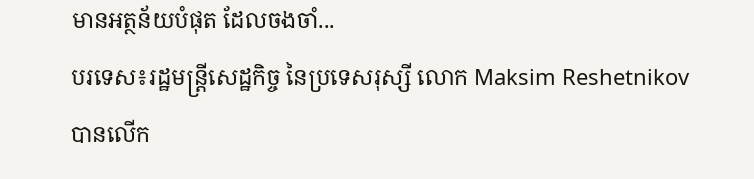មានអត្ថន័យបំផុត ដែលចងចាំ...
បរទេស៖រដ្ឋមន្ត្រីសេដ្ឋកិច្ច នៃប្រទេសរុស្សី លោក Maksim Reshetnikov បានលើក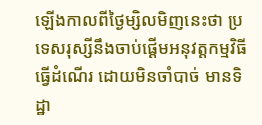ឡើងកាលពីថ្ងៃម្សិលមិញនេះថា ប្រទេសរុស្សីនឹងចាប់ផ្តើមអនុវត្តកម្មវិធីធ្វើដំណើរ ដោយមិនចាំបាច់ មានទិដ្ឋា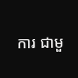ការ ជាមួ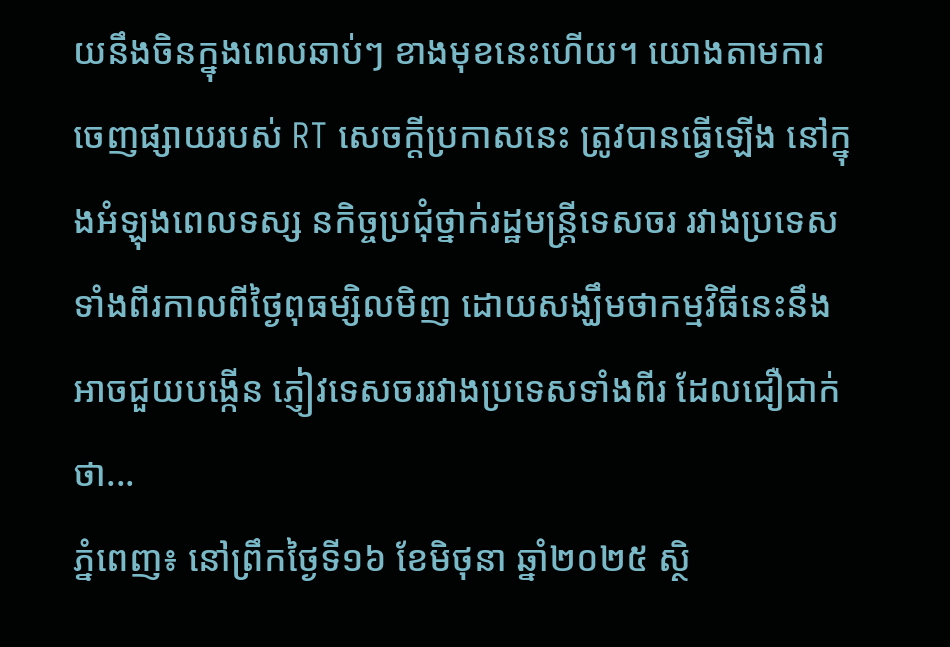យនឹងចិនក្នុងពេលឆាប់ៗ ខាងមុខនេះហើយ។ យោងតាមការ ចេញផ្សាយរបស់ RT សេចក្តីប្រកាសនេះ ត្រូវបានធ្វើឡើង នៅក្នុងអំឡុងពេលទស្ស នកិច្ចប្រជុំថ្នាក់រដ្ឋមន្ត្រីទេសចរ រវាងប្រទេសទាំងពីរកាលពីថ្ងៃពុធម្សិលមិញ ដោយសង្ឃឹមថាកម្មវិធីនេះនឹងអាចជួយបង្កើន ភ្ញៀវទេសចររវាងប្រទេសទាំងពីរ ដែលជឿជាក់ថា...
ភ្នំពេញ៖ នៅព្រឹកថ្ងៃទី១៦ ខែមិថុនា ឆ្នាំ២០២៥ ស្ថិ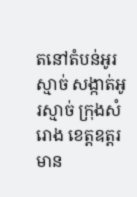តនៅតំបន់អូរស្មាច់ សង្កាត់អូរស្មាច់ ក្រុងសំរោង ខេត្តឧត្តរមាន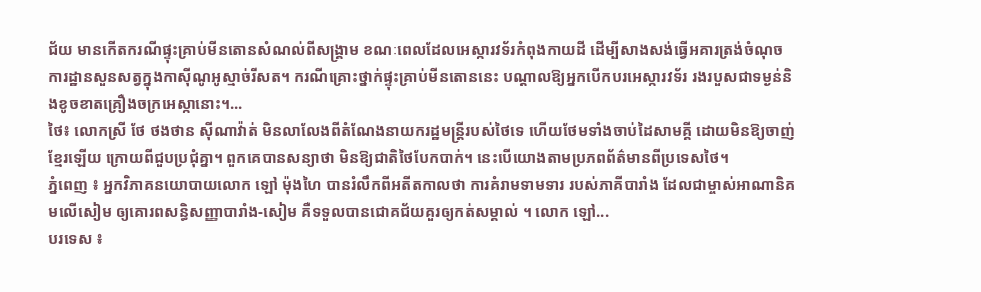ជ័យ មានកើតករណីផ្ទុះគ្រាប់មីនតោនសំណល់ពីសង្គ្រាម ខណៈពេលដែលអេស្ការវទ័រកំពុងកាយដី ដើម្បីសាងសង់ធ្វើអគារត្រង់ចំណុចការដ្ឋានសួនសត្វក្នុងកាស៊ីណូអូស្មាច់រីសត។ ករណីគ្រោះថ្នាក់ផ្ទុះគ្រាប់មីនតោននេះ បណ្តាលឱ្យអ្នកបើកបរអេស្ការវទ័រ រងរបួសជាទម្ងន់និងខូចខាតគ្រឿងចក្រអេស្កានោះ។...
ថៃ៖ លោកស្រី ថែ ថងថាន ស៊ីណាវ៉ាត់ មិនលាលែងពីតំណែងនាយករដ្ឋមន្រ្តីរបស់ថៃទេ ហើយថែមទាំងចាប់ដៃសាមគ្គី ដោយមិនឱ្យចាញ់ខ្មែរឡើយ ក្រោយពីជួបប្រជុំគ្នា។ ពួកគេបានសន្យាថា មិនឱ្យជាតិថៃបែកបាក់។ នេះបើយោងតាមប្រភពព័ត៌មានពីប្រទេសថៃ។
ភ្នំពេញ ៖ អ្នកវិភាគនយោបាយលោក ឡៅ ម៉ុងហៃ បានរំលឹកពីអតីតកាលថា ការគំរាមទាមទារ របស់ភាគីបារាំង ដែលជាម្ចាស់អាណានិគមលើសៀម ឲ្យគោរពសន្ធិសញ្ញាបារាំង-សៀម គឺទទួលបានជោគជ័យគួរឲ្យកត់សម្គាល់ ។ លោក ឡៅ...
បរទេស ៖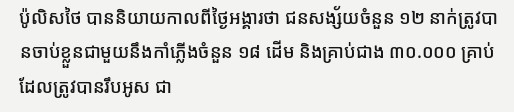ប៉ូលិសថៃ បាននិយាយកាលពីថ្ងៃអង្គារថា ជនសង្ស័យចំនួន ១២ នាក់ត្រូវបានចាប់ខ្លួនជាមួយនឹងកាំភ្លើងចំនួន ១៨ ដើម និងគ្រាប់ជាង ៣០.០០០ គ្រាប់ ដែលត្រូវបានរឹបអូស ជា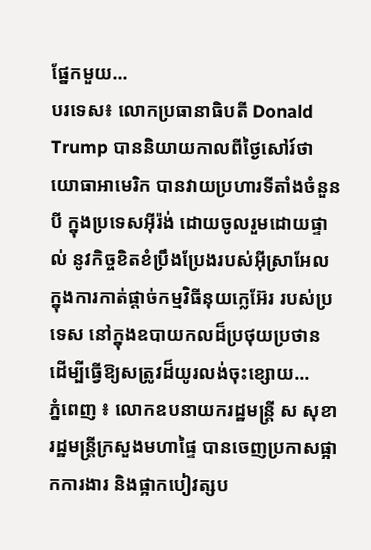ផ្នែកមួយ...
បរទេស៖ លោកប្រធានាធិបតី Donald Trump បាននិយាយកាលពីថ្ងៃសៅរ៍ថា យោធាអាមេរិក បានវាយប្រហារទីតាំងចំនួនបី ក្នុងប្រទេសអ៊ីរ៉ង់ ដោយចូលរួមដោយផ្ទាល់ នូវកិច្ចខិតខំប្រឹងប្រែងរបស់អ៊ីស្រាអែល ក្នុងការកាត់ផ្តាច់កម្មវិធីនុយក្លេអ៊ែរ របស់ប្រទេស នៅក្នុងឧបាយកលដ៏ប្រថុយប្រថាន ដើម្បីធ្វើឱ្យសត្រូវដ៏យូរលង់ចុះខ្សោយ...
ភ្នំពេញ ៖ លោកឧបនាយករដ្ឋមន្ដ្រី ស សុខា រដ្ឋមន្ដ្រីក្រសួងមហាផ្ទៃ បានចេញប្រកាសផ្អាកការងារ និងផ្អាកបៀវត្សប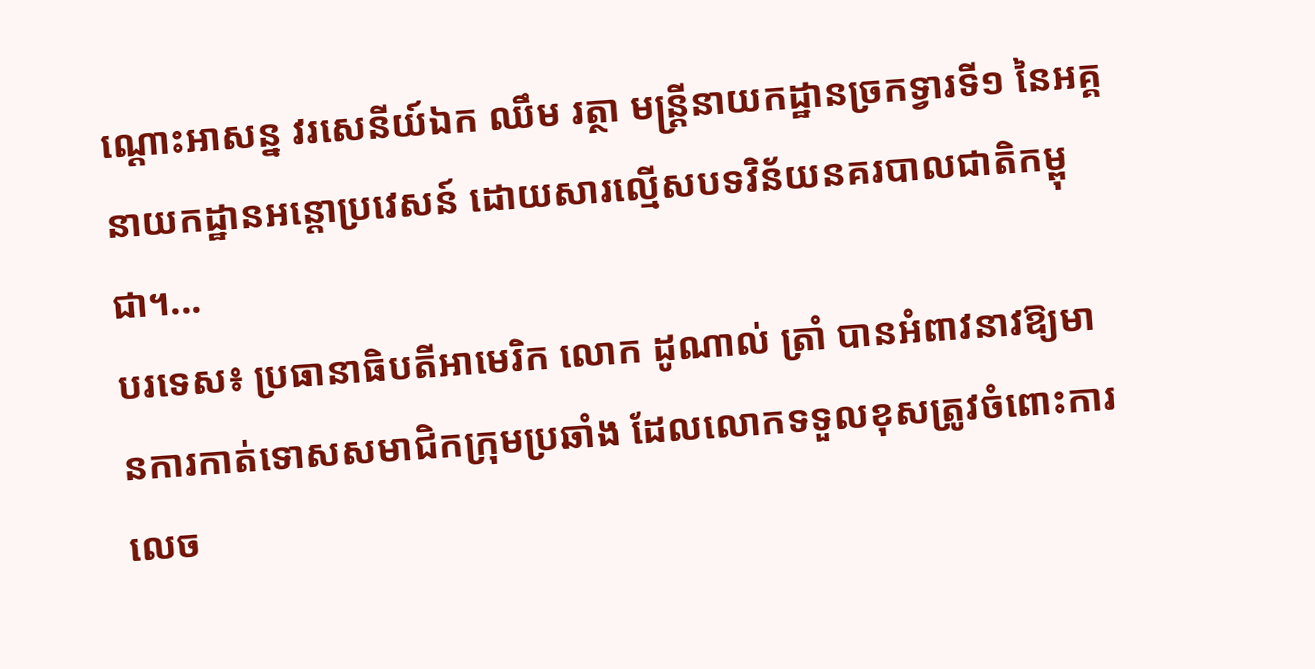ណ្ដោះអាសន្ន វរសេនីយ៍ឯក ឈឹម រត្ថា មន្ដ្រីនាយកដ្ឋានច្រកទ្វារទី១ នៃអគ្គនាយកដ្ឋានអន្ដោប្រវេសន៍ ដោយសារល្មើសបទវិន័យនគរបាលជាតិកម្ពុជា។...
បរទេស៖ ប្រធានាធិបតីអាមេរិក លោក ដូណាល់ ត្រាំ បានអំពាវនាវឱ្យមានការកាត់ទោសសមាជិកក្រុមប្រឆាំង ដែលលោកទទួលខុសត្រូវចំពោះការ លេច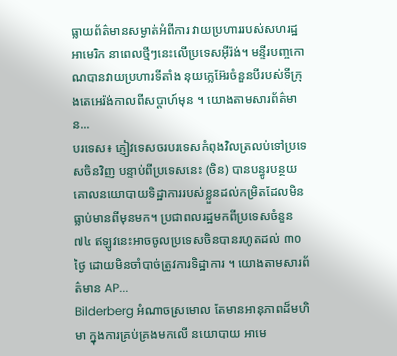ធ្លាយព័ត៌មានសម្ងាត់អំពីការ វាយប្រហាររបស់សហរដ្ឋអាមេរិក នាពេលថ្មីៗនេះលើប្រទេសអ៊ីរ៉ង់។ មន្ទីរបញ្ចកោណបានវាយប្រហារទីតាំង នុយក្លេអ៊ែរចំនួនបីរបស់ទីក្រុងតេអេរ៉ង់កាលពីសប្តាហ៍មុន ។ យោងតាមសារព័ត៌មាន...
បរទេស៖ ភ្ញៀវទេសចរបរទេសកំពុងវិលត្រលប់ទៅប្រទេសចិនវិញ បន្ទាប់ពីប្រទេសនេះ (ចិន) បានបន្ធូរបន្ថយគោលនយោបាយទិដ្ឋាការរបស់ខ្លួនដល់កម្រិតដែលមិនធ្លាប់មានពីមុនមក។ ប្រជាពលរដ្ឋមកពីប្រទេសចំនួន ៧៤ ឥឡូវនេះអាចចូលប្រទេសចិនបានរហូតដល់ ៣០ ថ្ងៃ ដោយមិនចាំបាច់ត្រូវការទិដ្ឋាការ ។ យោងតាមសារព័ត៌មាន AP...
Bilderberg អំណាចស្រមោល តែមានអានុភាពដ៏មហិមា ក្នុងការគ្រប់គ្រងមកលើ នយោបាយ អាមេ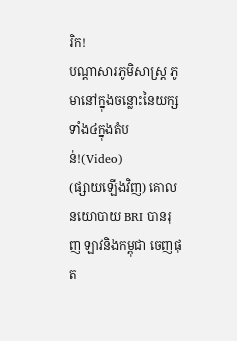រិក!
បណ្ដាសារភូមិសាស្រ្ត ភូមានៅក្នុងចន្លោះនៃយក្សទាំង៤ក្នុងតំបន់!(Video)
(ផ្សាយឡើងវិញ) គោលនយោបាយ BRI បានរុញ ឡាវនិងកម្ពុជា ចេញផុត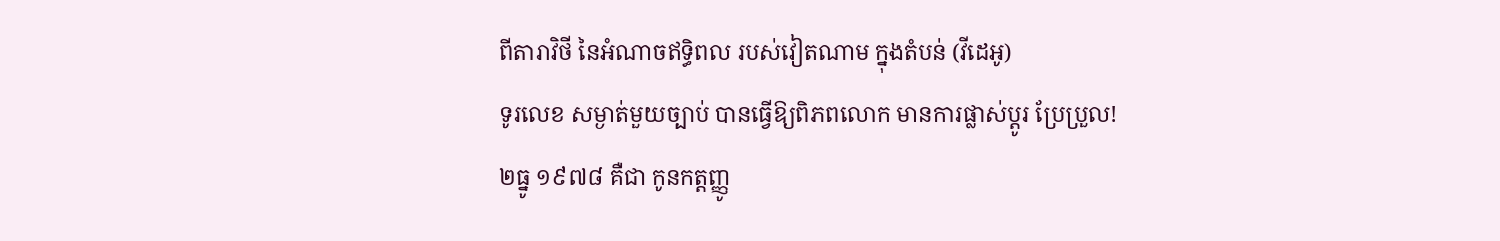ពីតារាវិថី នៃអំណាចឥទ្ធិពល របស់វៀតណាម ក្នុងតំបន់ (វីដេអូ)
ទូរលេខ សម្ងាត់មួយច្បាប់ បានធ្វើឱ្យពិភពលោក មានការផ្លាស់ប្ដូរ ប្រែប្រួល!
២ធ្នូ ១៩៧៨ គឺជា កូនកត្តញ្ញូ